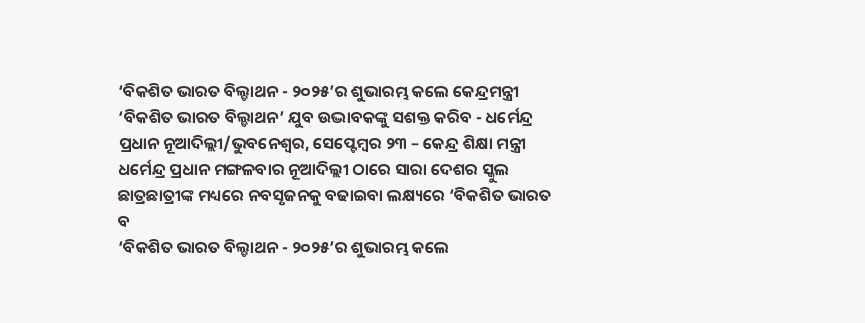‘ବିକଶିତ ଭାରତ ବିଲ୍ଡାଥନ - ୨୦୨୫’ର ଶୁଭାରମ୍ଭ କଲେ କେନ୍ଦ୍ରମନ୍ତ୍ରୀ
‘ବିକଶିତ ଭାରତ ବିଲ୍ଡାଥନ’ ଯୁବ ଉଦ୍ଭାବକଙ୍କୁ ସଶକ୍ତ କରିବ - ଧର୍ମେନ୍ଦ୍ର ପ୍ରଧାନ ନୂଆଦିଲ୍ଲୀ/ଭୁବନେଶ୍ୱର, ସେପ୍ଟେମ୍ବର ୨୩ – କେନ୍ଦ୍ର ଶିକ୍ଷା ମନ୍ତ୍ରୀ ଧର୍ମେନ୍ଦ୍ର ପ୍ରଧାନ ମଙ୍ଗଳବାର ନୂଆଦିଲ୍ଲୀ ଠାରେ ସାରା ଦେଶର ସ୍କୁଲ ଛାତ୍ରଛାତ୍ରୀଙ୍କ ମଧ୍ୟରେ ନବସୃଜନକୁ ବଢାଇବା ଲକ୍ଷ୍ୟରେ ‘ବିକଶିତ ଭାରତ ବ
‘ବିକଶିତ ଭାରତ ବିଲ୍ଡାଥନ - ୨୦୨୫’ର ଶୁଭାରମ୍ଭ କଲେ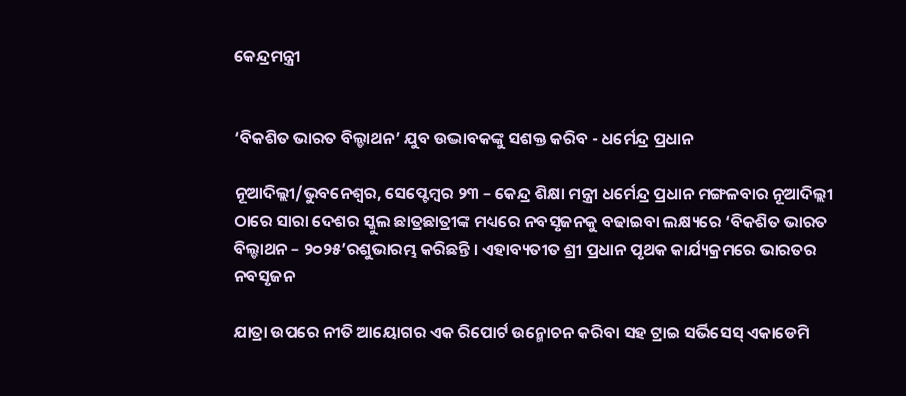କେନ୍ଦ୍ରମନ୍ତ୍ରୀ


‘ବିକଶିତ ଭାରତ ବିଲ୍ଡାଥନ’ ଯୁବ ଉଦ୍ଭାବକଙ୍କୁ ସଶକ୍ତ କରିବ - ଧର୍ମେନ୍ଦ୍ର ପ୍ରଧାନ

ନୂଆଦିଲ୍ଲୀ/ଭୁବନେଶ୍ୱର, ସେପ୍ଟେମ୍ବର ୨୩ – କେନ୍ଦ୍ର ଶିକ୍ଷା ମନ୍ତ୍ରୀ ଧର୍ମେନ୍ଦ୍ର ପ୍ରଧାନ ମଙ୍ଗଳବାର ନୂଆଦିଲ୍ଲୀ ଠାରେ ସାରା ଦେଶର ସ୍କୁଲ ଛାତ୍ରଛାତ୍ରୀଙ୍କ ମଧ୍ୟରେ ନବସୃଜନକୁ ବଢାଇବା ଲକ୍ଷ୍ୟରେ ‘ବିକଶିତ ଭାରତ ବିଲ୍ଡାଥନ – ୨୦୨୫’ରଶୁଭାରମ୍ଭ କରିଛନ୍ତି । ଏହାବ୍ୟତୀତ ଶ୍ରୀ ପ୍ରଧାନ ପୃଥକ କାର୍ଯ୍ୟକ୍ରମରେ ଭାରତର ନବସୃଜନ

ଯାତ୍ରା ଉପରେ ନୀତି ଆୟୋଗର ଏକ ରିପୋର୍ଟ ଉନ୍ମୋଚନ କରିବା ସହ ଟ୍ରାଇ ସର୍ଭିସେସ୍ ଏକାଡେମି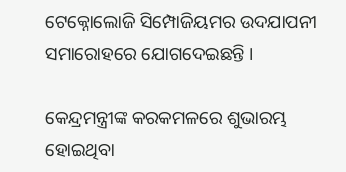ଟେକ୍ନୋଲୋଜି ସିମ୍ପୋଜିୟମର ଉଦଯାପନୀ ସମାରୋହରେ ଯୋଗଦେଇଛନ୍ତି ।

କେନ୍ଦ୍ରମନ୍ତ୍ରୀଙ୍କ କରକମଳରେ ଶୁଭାରମ୍ଭ ହୋଇଥିବା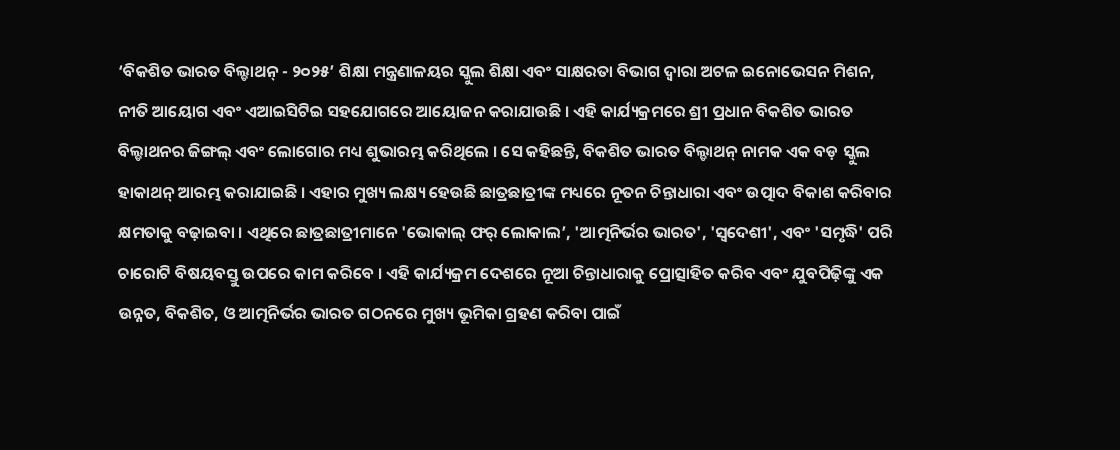‘ବିକଶିତ ଭାରତ ବିଲ୍ଡାଥନ୍ - ୨୦୨୫’ ଶିକ୍ଷା ମନ୍ତ୍ରଣାଳୟର ସ୍କୁଲ ଶିକ୍ଷା ଏବଂ ସାକ୍ଷରତା ବିଭାଗ ଦ୍ୱାରା ଅଟଳ ଇନୋଭେସନ ମିଶନ, ନୀତି ଆୟୋଗ ଏବଂ ଏଆଇସିଟିଇ ସହଯୋଗରେ ଆୟୋଜନ କରାଯାଉଛି । ଏହି କାର୍ଯ୍ୟକ୍ରମରେ ଶ୍ରୀ ପ୍ରଧାନ ବିକଶିତ ଭାରତ ବିଲ୍ଡାଥନର ଜିଙ୍ଗଲ୍ ଏବଂ ଲୋଗୋର ମଧ୍ୟ ଶୁଭାରମ୍ଭ କରିଥିଲେ । ସେ କହିଛନ୍ତି, ବିକଶିତ ଭାରତ ବିଲ୍ଡାଥନ୍ ନାମକ ଏକ ବଡ଼ ସ୍କୁଲ ହାକାଥନ୍ ଆରମ୍ଭ କରାଯାଇଛି । ଏହାର ମୁଖ୍ୟ ଲକ୍ଷ୍ୟ ହେଉଛି ଛାତ୍ରଛାତ୍ରୀଙ୍କ ମଧ୍ୟରେ ନୂତନ ଚିନ୍ତାଧାରା ଏବଂ ଉତ୍ପାଦ ବିକାଶ କରିବାର କ୍ଷମତାକୁ ବଢ଼ାଇବା । ଏଥିରେ ଛାତ୍ରଛାତ୍ରୀମାନେ 'ଭୋକାଲ୍ ଫର୍ ଲୋକାଲ’, 'ଆତ୍ମନିର୍ଭର ଭାରତ', 'ସ୍ୱଦେଶୀ', ଏବଂ 'ସମୃଦ୍ଧି' ପରି ଚାରୋଟି ବିଷୟବସ୍ତୁ ଉପରେ କାମ କରିବେ । ଏହି କାର୍ଯ୍ୟକ୍ରମ ଦେଶରେ ନୂଆ ଚିନ୍ତାଧାରାକୁ ପ୍ରୋତ୍ସାହିତ କରିବ ଏବଂ ଯୁବପିଢ଼ିଙ୍କୁ ଏକ ଉନ୍ନତ, ବିକଶିତ, ଓ ଆତ୍ମନିର୍ଭର ଭାରତ ଗଠନରେ ମୁଖ୍ୟ ଭୂମିକା ଗ୍ରହଣ କରିବା ପାଇଁ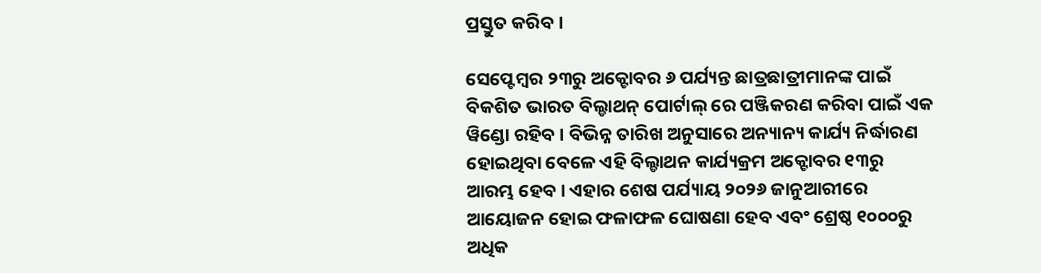ପ୍ରସ୍ତୁତ କରିବ ।

ସେପ୍ଟେମ୍ବର ୨୩ରୁ ଅକ୍ଟୋବର ୬ ପର୍ଯ୍ୟନ୍ତ ଛାତ୍ରଛାତ୍ରୀମାନଙ୍କ ପାଇଁ ବିକଶିତ ଭାରତ ବିଲ୍ଡାଥନ୍ ପୋର୍ଟାଲ୍ ରେ ପଞ୍ଜିକରଣ କରିବା ପାଇଁ ଏକ ୱିଣ୍ଡୋ ରହିବ । ବିଭିନ୍ନ ତାରିଖ ଅନୁସାରେ ଅନ୍ୟାନ୍ୟ କାର୍ଯ୍ୟ ନିର୍ଦ୍ଧାରଣ ହୋଇଥିବା ବେଳେ ଏହି ବିଲ୍ଡାଥନ କାର୍ଯ୍ୟକ୍ରମ ଅକ୍ଟୋବର ୧୩ରୁ ଆରମ୍ଭ ହେବ । ଏହାର ଶେଷ ପର୍ଯ୍ୟାୟ ୨୦୨୬ ଜାନୁଆରୀରେ ଆୟୋଜନ ହୋଇ ଫଳାଫଳ ଘୋଷଣା ହେବ ଏବଂ ଶ୍ରେଷ୍ଠ ୧୦୦୦ରୁ ଅଧିକ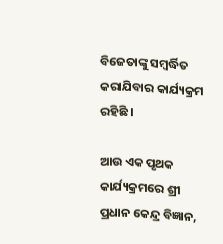ବିଜେତାଙ୍କୁ ସମ୍ବର୍ଦ୍ଧିତ କରାଯିବାର କାର୍ଯ୍ୟକ୍ରମ ରହିଛି ।

ଆଉ ଏକ ପୃଥକ କାର୍ଯ୍ୟକ୍ରମରେ ଶ୍ରୀ ପ୍ରଧାନ କେନ୍ଦ୍ର ବିଜ୍ଞାନ,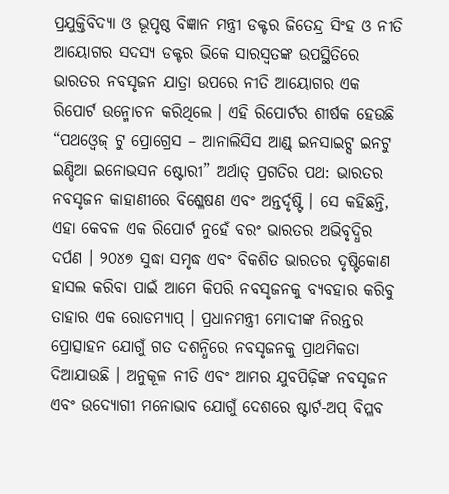ପ୍ରଯୁକ୍ତିବିଦ୍ୟା ଓ ଭୂପୃଷ୍ଠ ବିଜ୍ଞାନ ମନ୍ତ୍ରୀ ଡକ୍ଟର ଜିତେନ୍ଦ୍ର ସିଂହ ଓ ନୀତି ଆୟୋଗର ସଦସ୍ୟ ଡକ୍ଟର ଭିକେ ସାରସ୍ୱତଙ୍କ ଉପସ୍ଥିତିରେ ଭାରତର ନବସୃଜନ ଯାତ୍ରା ଉପରେ ନୀତି ଆୟୋଗର ଏକ ରିପୋର୍ଟ ଉନ୍ମୋଚନ କରିଥିଲେ । ଏହି ରିପୋର୍ଟର ଶୀର୍ଷକ ହେଉଛି “ପଥଓ୍ୱେଜ୍ ଟୁ ପ୍ରୋଗ୍ରେସ – ଆନାଲିସିସ ଆଣ୍ଡ୍ ଇନସାଇଟ୍ସ ଇନଟୁ ଇଣ୍ଡିଆ ଇନୋଭସନ ଷ୍ଟୋରୀ” ଅର୍ଥାତ୍ ପ୍ରଗତିର ପଥ: ଭାରତର ନବସୃଜନ କାହାଣୀରେ ବିଶ୍ଳେଷଣ ଏବଂ ଅନ୍ତର୍ଦୃଷ୍ଟି । ସେ କହିଛନ୍ତି, ଏହା କେବଳ ଏକ ରିପୋର୍ଟ ନୁହେଁ ବରଂ ଭାରତର ଅଭିବୃଦ୍ଧିର ଦର୍ପଣ । ୨୦୪୭ ସୁଦ୍ଧା ସମୃଦ୍ଧ ଏବଂ ବିକଶିତ ଭାରତର ଦୃଷ୍ଟିକୋଣ ହାସଲ କରିବା ପାଇଁ ଆମେ କିପରି ନବସୃଜନକୁ ବ୍ୟବହାର କରିବୁ ତାହାର ଏକ ରୋଡମ୍ୟାପ୍ । ପ୍ରଧାନମନ୍ତ୍ରୀ ମୋଦୀଙ୍କ ନିରନ୍ତର ପ୍ରୋତ୍ସାହନ ଯୋଗୁଁ ଗତ ଦଶନ୍ଧିରେ ନବସୃଜନକୁ ପ୍ରାଥମିକତା ଦିଆଯାଉଛି । ଅନୁକୂଳ ନୀତି ଏବଂ ଆମର ଯୁବପିଢ଼ିଙ୍କ ନବସୃଜନ ଏବଂ ଉଦ୍ୟୋଗୀ ମନୋଭାବ ଯୋଗୁଁ ଦେଶରେ ଷ୍ଟାର୍ଟ-ଅପ୍ ବିପ୍ଳବ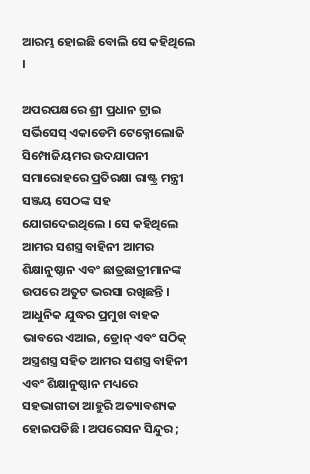ଆରମ୍ଭ ହୋଇଛି ବୋଲି ସେ କହିଥିଲେ ।

ଅପରପକ୍ଷରେ ଶ୍ରୀ ପ୍ରଧାନ ଟ୍ରାଇ ସର୍ଭିସେସ୍ ଏକାଡେମି ଟେକ୍ନୋଲୋଜି ସିମ୍ପୋଜିୟମର ଉଦଯାପନୀ ସମାରୋହରେ ପ୍ରତିରକ୍ଷା ରାଷ୍ଟ୍ର ମନ୍ତ୍ରୀ ସଞ୍ଜୟ ସେଠଙ୍କ ସହ ଯୋଗଦେଇଥିଲେ । ସେ କହିଥିଲେ ଆମର ସଶସ୍ତ୍ର ବାହିନୀ ଆମର ଶିକ୍ଷାନୁଷ୍ଠାନ ଏବଂ ଛାତ୍ରଛାତ୍ରୀମାନଙ୍କ ଉପରେ ଅତୁଟ ଭରସା ରଖିଛନ୍ତି । ଆଧୁନିକ ଯୁଦ୍ଧର ପ୍ରମୁଖ ବାହକ ଭାବରେ ଏଆଇ, ଡ୍ରୋନ୍ ଏବଂ ସଠିକ୍ ଅସ୍ତ୍ରଶସ୍ତ୍ର ସହିତ ଆମର ସଶସ୍ତ୍ର ବାହିନୀ ଏବଂ ଶିକ୍ଷାନୁଷ୍ଠାନ ମଧ୍ୟରେ ସହଭାଗୀତା ଆହୁରି ଅତ୍ୟାବଶ୍ୟକ ହୋଇପଡିଛି । ଅପରେସନ ସିନ୍ଦୁର ;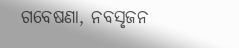ଗବେଷଣା, ନବସୃଜନ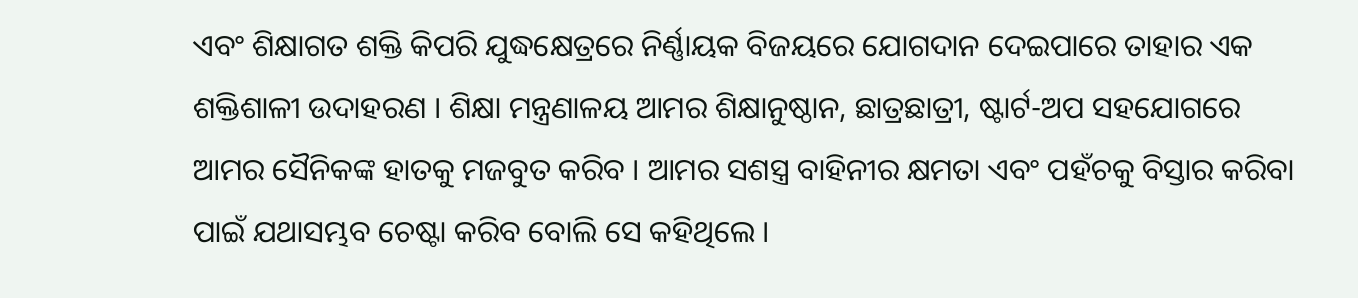ଏବଂ ଶିକ୍ଷାଗତ ଶକ୍ତି କିପରି ଯୁଦ୍ଧକ୍ଷେତ୍ରରେ ନିର୍ଣ୍ଣାୟକ ବିଜୟରେ ଯୋଗଦାନ ଦେଇପାରେ ତାହାର ଏକ ଶକ୍ତିଶାଳୀ ଉଦାହରଣ । ଶିକ୍ଷା ମନ୍ତ୍ରଣାଳୟ ଆମର ଶିକ୍ଷାନୁଷ୍ଠାନ, ଛାତ୍ରଛାତ୍ରୀ, ଷ୍ଟାର୍ଟ-ଅପ ସହଯୋଗରେ ଆମର ସୈନିକଙ୍କ ହାତକୁ ମଜବୁତ କରିବ । ଆମର ସଶସ୍ତ୍ର ବାହିନୀର କ୍ଷମତା ଏବଂ ପହଁଚକୁ ବିସ୍ତାର କରିବା ପାଇଁ ଯଥାସମ୍ଭବ ଚେଷ୍ଟା କରିବ ବୋଲି ସେ କହିଥିଲେ ।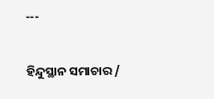---

ହିନ୍ଦୁସ୍ଥାନ ସମାଚାର /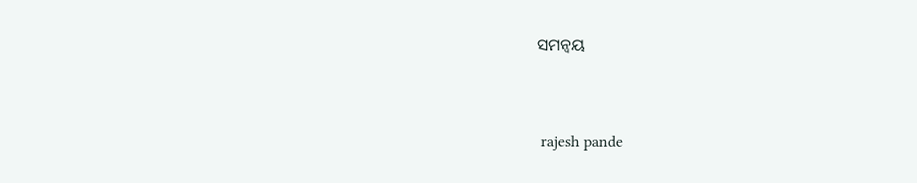ସମନ୍ୱୟ


 rajesh pande